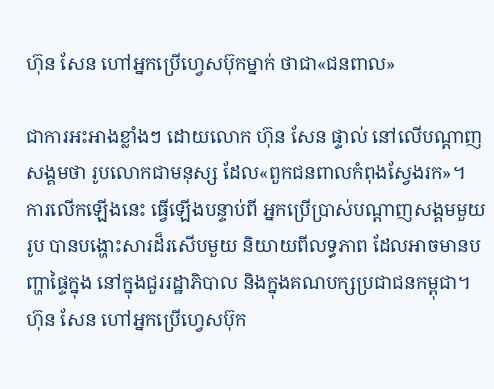ហ៊ុន សែន ហៅអ្នកប្រើហ្វេសប៊ុកម្នាក់ ថាជា«ជនពាល»

ជាការអះអាងខ្លាំងៗ ដោយលោក ហ៊ុន សែន ផ្ទាល់ នៅលើបណ្ដាញសង្គមថា រូបលោកជាមនុស្ស ដែល«ពួកជនពាលកំពុងស្វែងរក»។ ការលើកឡើងនេះ ធ្វើឡើងបន្ទាប់ពី អ្នកប្រើប្រាស់បណ្ដាញសង្គមមួយរូប បានបង្ហោះសារដ៏រសើបមួយ និយាយពីលទ្ធភាព ដែលអាចមានបញ្ហាផ្ទៃក្នុង នៅក្នុងជួររដ្ឋាភិបាល និងក្នុងគណបក្សប្រជាជនកម្ពុជា។
ហ៊ុន សែន ហៅអ្នកប្រើហ្វេសប៊ុក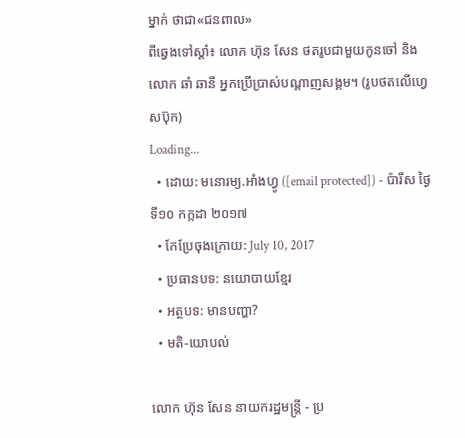ម្នាក់ ថាជា«ជនពាល»
ពីឆ្វេងទៅស្ដាំ៖ លោក ហ៊ុន សែន ថតរូបជាមួយកូនចៅ និងលោក ឆាំ ឆានី អ្នកប្រើប្រាស់បណ្ដាញសង្គម។ (រូបថតលើហ្វេសប៊ុក)
Loading...
  • ដោយ: មនោរម្យ.អាំងហ្វូ ([email protected]) - ប៉ារីស ថ្ងៃទី១០ កក្កដា ២០១៧
  • កែប្រែចុងក្រោយ: July 10, 2017
  • ប្រធានបទ: នយោបាយខ្មែរ
  • អត្ថបទ: មានបញ្ហា?
  • មតិ-យោបល់

លោក ហ៊ុន សែន នាយករដ្ឋមន្ត្រី - ប្រ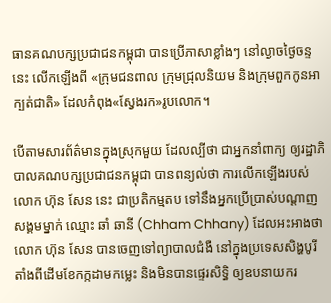ធានគណបក្សប្រជាជនកម្ពុជា បានប្រើភាសាខ្លាំងៗ នៅល្ងាចថ្ងៃចន្ទនេះ លើកឡើងពី «ក្រុមជនពាល ក្រុមជ្រុលនិយម និងក្រុមពួកកូនអាក្បត់ជាតិ» ដែលកំពុង«ស្វែងរក»រូបលោក។

បើតាមសារព័ត៌មានក្នុងស្រុកមួយ ដែលល្បីថា ជាអ្នកនាំពាក្យ ឲ្យរដ្ឋាភិបាលគណបក្សប្រជាជនកម្ពុជា បានពន្យល់ថា ការលើកឡើងរបស់លោក ហ៊ុន សែន នេះ ជាប្រតិកម្មតប ទៅនឹងអ្នកប្រើប្រាស់បណ្ដាញសង្គមម្នាក់ ឈ្មោះ ឆាំ ឆានី (Chham Chhany) ដែលអះអាងថា លោក ហ៊ុន សែន បានចេញទៅព្យាបាលជំងឺ នៅក្នុងប្រទេសសិង្ហបូរី តាំងពីដើមខែកក្កដាមកម្លេះ និងមិនបានផ្ទេរសិទ្ធិ ឲ្យឧបនាយករ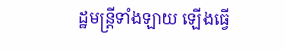ដ្ឋមន្ត្រីទាំងឡាយ ឡើងធ្វើ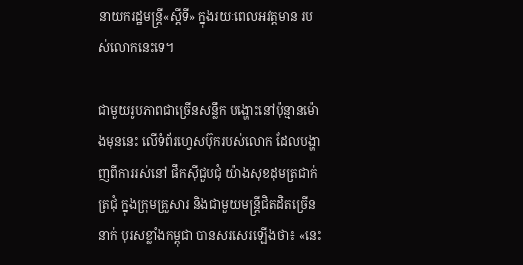នាយករដ្ឋមន្ត្រី«ស្ដីទី» ក្នុងរយៈពេលអវត្តមាន របស់លោកនេះទេ។

ជាមួយរូបភាពជាច្រើនសន្លឹក បង្ហោះនៅប៉ុន្មានម៉ោងមុននេះ លើទំព័រហ្វេសប៊ុករបស់លោក ដែលបង្ហាញពីការរស់នៅ ផឹកស៊ីជួបជុំ យ៉ាងសុខដុមត្រជាក់ត្រជុំ ក្នុងក្រុមគ្រួសារ និងជាមួយមន្ត្រីជិតដិតច្រើននាក់ បុរសខ្លាំងកម្ពុជា បានសរសេរឡើងថា៖ «នេះ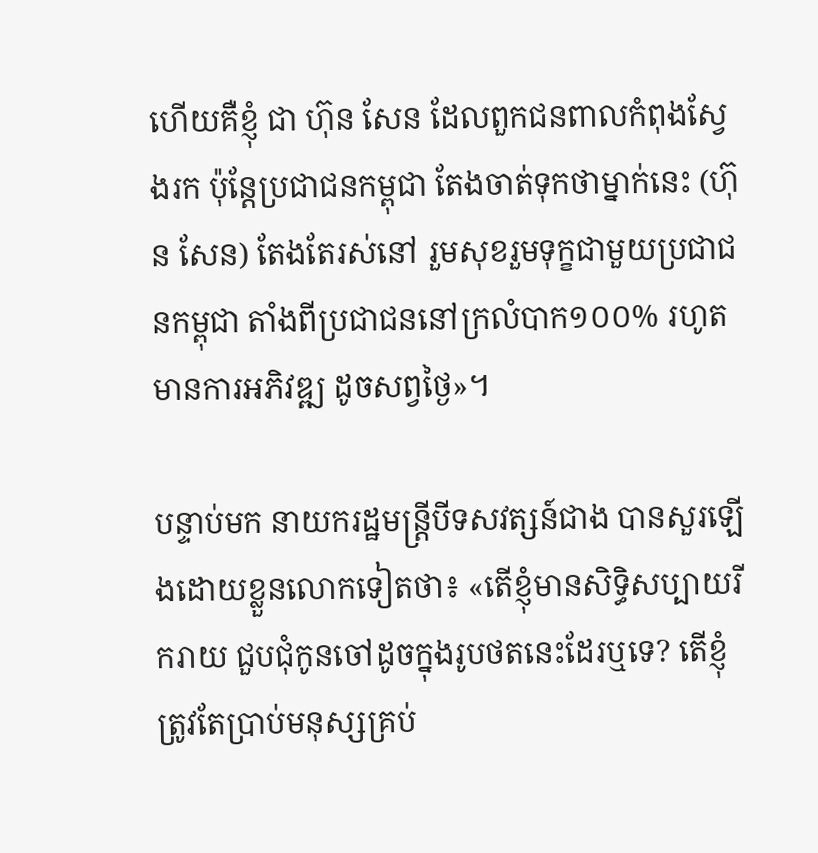ហើយគឺខ្ញុំ ជា ហ៊ុន សែន ដែលពួកជនពាលកំពុងស្វែងរក ប៉ុន្តែប្រជាជនកម្ពុជា តែងចាត់ទុកថាម្នាក់នេះ (ហ៊ុន សែន) តែងតែរស់នៅ រួមសុខរួមទុក្ខជាមួយប្រជាជនកម្ពុជា តាំងពីប្រជាជននៅក្រលំបាក១០០% រហូតមានការអភិវឌ្ឍ ដូចសព្វថ្ងៃ»។

បន្ទាប់មក នាយករដ្ឋមន្ត្រីបីទសវត្សន៍ជាង បានសួរឡើងដោយខ្លួនលោកទៀតថា៖ «តើខ្ញុំមានសិទ្ធិសប្បាយរីករាយ ជួបជុំកូនចៅដូចក្នុងរូបថតនេះដែរឬទេ? តើខ្ញុំត្រូវតែប្រាប់មនុស្សគ្រប់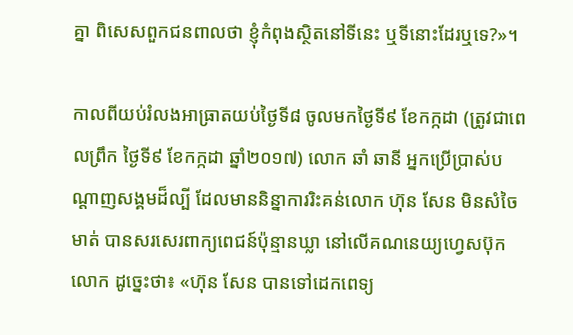គ្នា ពិសេសពួកជនពាលថា ខ្ញុំកំពុងស្ថិតនៅទីនេះ ឬទីនោះដែរឬទេ?»។

កាលពីយប់រំលងអាធ្រាតយប់ថ្ងៃទី៨ ចូលមកថ្ងៃទី៩ ខែកក្កដា (ត្រូវជាពេលព្រឹក ថ្ងៃទី៩ ខែកក្កដា ឆ្នាំ២០១៧) លោក ឆាំ ឆានី អ្នកប្រើប្រាស់បណ្ដាញសង្គមដ៏ល្បី ដែលមាននិន្នាការរិះគន់លោក ហ៊ុន សែន មិនសំចៃមាត់ បានសរសេរពាក្យពេជន៍ប៉ុន្មានឃ្លា នៅលើគណនេយ្យហ្វេសប៊ុកលោក ដូច្នេះថា៖ «ហ៊ុន សែន បានទៅដេកពេទ្យ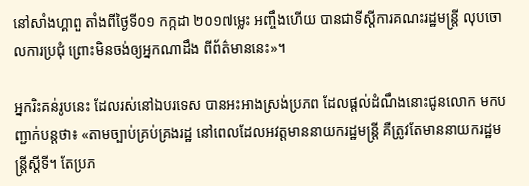នៅសាំងហ្គាពួ តាំងពីថ្ងៃទី០១ កក្កដា ២០១៧ម្លេះ អញ្ចឹងហើយ បានជាទីស្តីការគណះរដ្ឋមន្ត្រី លុបចោលការប្រជុំ ព្រោះមិនចង់ឲ្យអ្នកណាដឹង ពីព័ត៌មាននេះ»។

អ្នករិះគន់រូបនេះ ដែលរស់នៅឯបរទេស បានអះអាងស្រង់ប្រភព ដែលផ្ដល់ដំណឹងនោះជូនលោក មកបញ្ជាក់បន្តថា៖ «តាមច្បាប់គ្រប់គ្រងរដ្ឋ នៅពេលដែលអវត្តមាននាយករដ្ឋមន្ត្រី គឺត្រូវតែមាននាយករដ្ឋមន្ត្រីស្តីទី។ តែប្រភ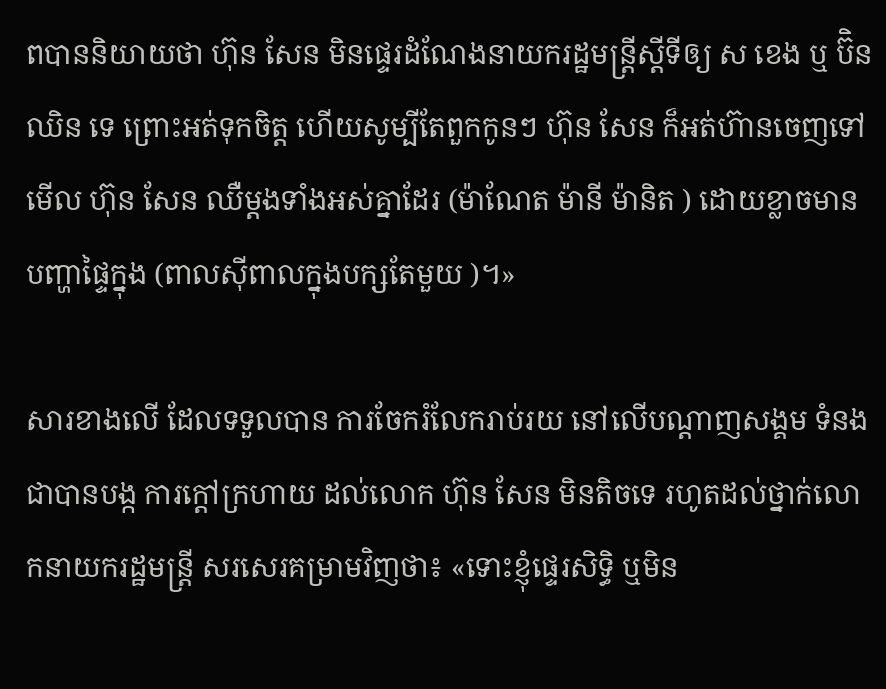ពបាននិយាយថា ហ៊ុន សែន មិនផ្ទេរដំណែងនាយករដ្ឋមន្ត្រីស្តីទីឲ្យ ស ខេង ឬ ប៊ិន ឈិន ទេ ព្រោះអត់ទុកចិត្ត ហើយសូម្បីតែពួកកូនៗ ហ៊ុន សែន ក៏អត់ហ៊ានចេញទៅមើល ហ៊ុន សែន ឈឺម្តងទាំងអស់គ្នាដែរ (ម៉ាណែត ម៉ានី ម៉ានិត ) ដោយខ្លាចមានបញ្ហាផ្ទៃក្នុង (ពាលស៊ីពាលក្នុងបក្សតែមួយ )។»

សារខាងលើ ដែលទទួលបាន ការចែករំលែករាប់រយ នៅលើបណ្ដាញសង្គម ទំនងជាបានបង្ក ការក្ដៅក្រហាយ ដល់លោក ហ៊ុន សែន មិនតិចទេ រហូតដល់ថ្នាក់លោកនាយករដ្ឋមន្ត្រី សរសេរគម្រាមវិញថា៖ «ទោះខ្ញុំផ្ទេរសិទ្ធិ ឬមិន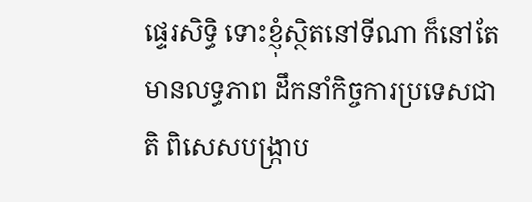ផ្ទេរសិទ្ធិ ទោះខ្ញុំស្ថិតនៅទីណា ក៏នៅតែមានលទ្ធភាព ដឹកនាំកិច្ចការប្រទេសជាតិ ពិសេសបង្រ្កាប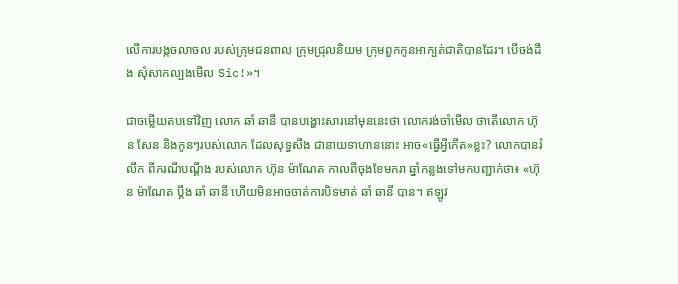លើការបង្កចលាចល របស់ក្រុមជនពាល ក្រុមជ្រុលនិយម ក្រុមពួកកូនអាក្បត់ជាតិបានដែរ។ បើចង់ដឹង សុំសាកល្បងមើល Sic!»។

ជាចម្លើយតបទៅវិញ លោក ឆាំ ឆានី បានបង្ហោះសារនៅមុននេះថា លោករង់ចាំមើល ថាតើលោក ហ៊ុន សែន និងកូនៗរបស់លោក ដែលសុទ្ធសឹង ជានាយទាហាននោះ អាច«ធ្វើអ្វីកើត»ខ្លះ? លោកបានរំលឹក ពីករណីបណ្ដឹង របស់លោក ហ៊ុន ម៉ាណែត កាលពីចុងខែមករា ឆ្នាំកន្លងទៅមកបញ្ជាក់ថា៖ «ហ៊ុន ម៉ាណែត ប្តឹង ឆាំ ឆានី ហើយមិនអាចចាត់ការបិទមាត់ ឆាំ ឆានី បាន។ ឥឡូវ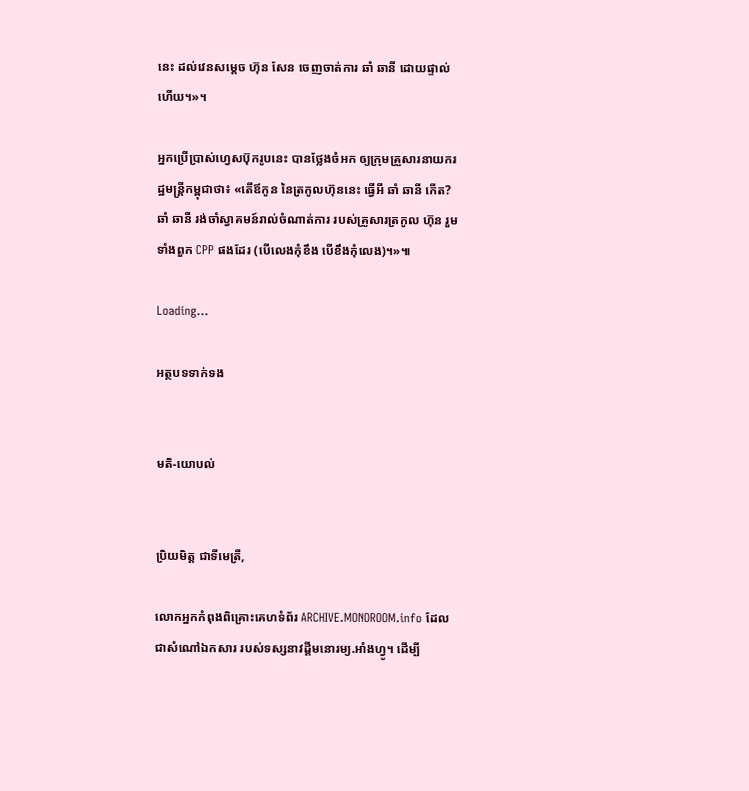នេះ ដល់វេនសម្តេច ហ៊ុន សែន ចេញចាត់ការ ឆាំ ឆានី ដោយផ្ទាល់ហើយ។»។

អ្នកប្រើប្រាស់ហ្វេសប៊ុករូបនេះ បានថ្លែងចំអក ឲ្យក្រុមគ្រួសារនាយករដ្ឋមន្ត្រីកម្ពុជាថា៖ «តើឪកូន នៃត្រកូលហ៊ុននេះ ធ្វើអី ឆាំ ឆានី កើត? ឆាំ ឆានី រង់ចាំស្វាគមន៍រាល់ចំណាត់ការ របស់គ្រួសារត្រកូល ហ៊ុន រួមទាំងពួក CPP ផងដែរ (បើលេងកុំខឹង បើខឹងកុំលេង)។»៕

Loading...

អត្ថបទទាក់ទង


មតិ-យោបល់


ប្រិយមិត្ត ជាទីមេត្រី,

លោកអ្នកកំពុងពិគ្រោះគេហទំព័រ ARCHIVE.MONOROOM.info ដែលជាសំណៅឯកសារ របស់ទស្សនាវដ្ដីមនោរម្យ.អាំងហ្វូ។ ដើម្បី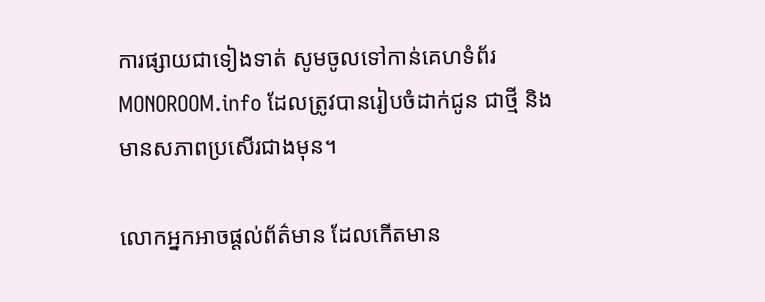ការផ្សាយជាទៀងទាត់ សូមចូលទៅកាន់គេហទំព័រ MONOROOM.info ដែលត្រូវបានរៀបចំដាក់ជូន ជាថ្មី និងមានសភាពប្រសើរជាងមុន។

លោកអ្នកអាចផ្ដល់ព័ត៌មាន ដែលកើតមាន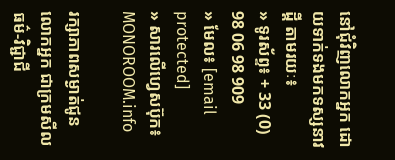នៅជុំវិញលោកអ្នក ដោយទាក់ទងមកទស្សនាវដ្ដី តាមរយៈ៖
» ទូរស័ព្ទ៖ + 33 (0) 98 06 98 909
» មែល៖ [email protected]
» សារលើហ្វេសប៊ុក៖ MONOROOM.info

រក្សាភាពសម្ងាត់ជូនលោកអ្នក ជាក្រមសីលធម៌-វិជ្ជាជី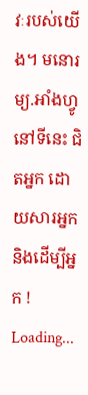វៈរបស់យើង។ មនោរម្យ.អាំងហ្វូ នៅទីនេះ ជិតអ្នក ដោយសារអ្នក និងដើម្បីអ្នក !
Loading...